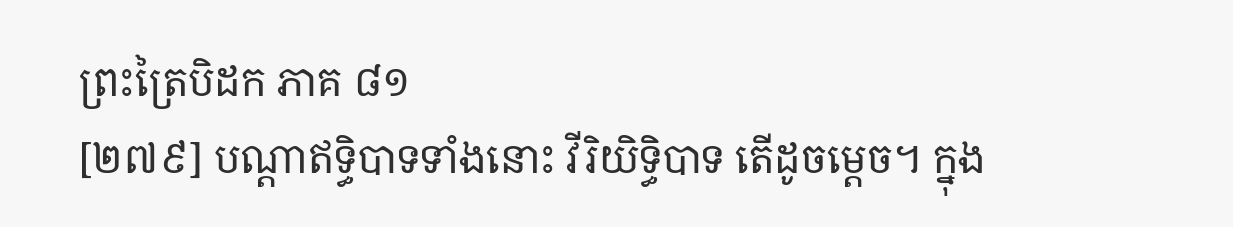ព្រះត្រៃបិដក ភាគ ៨១
[២៧៩] បណ្តាឥទ្ធិបាទទាំងនោះ វីរិយិទ្ធិបាទ តើដូចម្តេច។ ក្នុង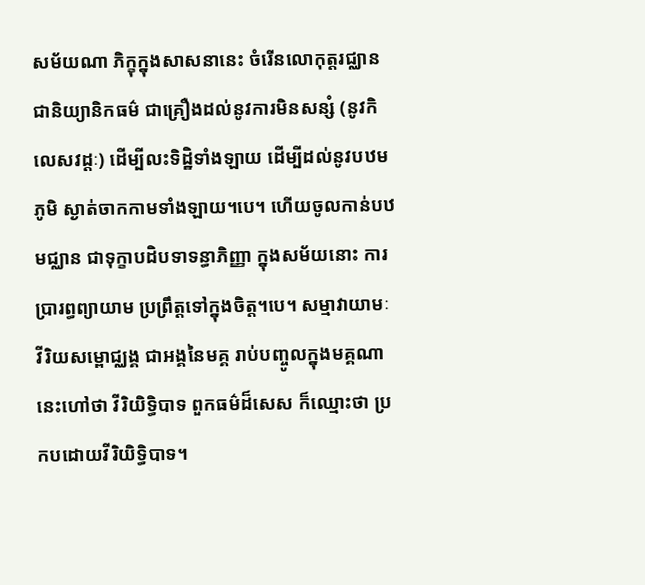សម័យណា ភិក្ខុក្នុងសាសនានេះ ចំរើនលោកុត្តរជ្ឈាន ជានិយ្យានិកធម៌ ជាគ្រឿងដល់នូវការមិនសន្សំ (នូវកិលេសវដ្តៈ) ដើម្បីលះទិដ្ឋិទាំងឡាយ ដើម្បីដល់នូវបឋមភូមិ ស្ងាត់ចាកកាមទាំងឡាយ។បេ។ ហើយចូលកាន់បឋមជ្ឈាន ជាទុក្ខាបដិបទាទន្ធាភិញ្ញា ក្នុងសម័យនោះ ការប្រារព្ធព្យាយាម ប្រព្រឹត្តទៅក្នុងចិត្ត។បេ។ សម្មាវាយាមៈ វីរិយសម្ពោជ្ឈង្គ ជាអង្គនៃមគ្គ រាប់បញ្ចូលក្នុងមគ្គណា នេះហៅថា វីរិយិទ្ធិបាទ ពួកធម៌ដ៏សេស ក៏ឈ្មោះថា ប្រកបដោយវីរិយិទ្ធិបាទ។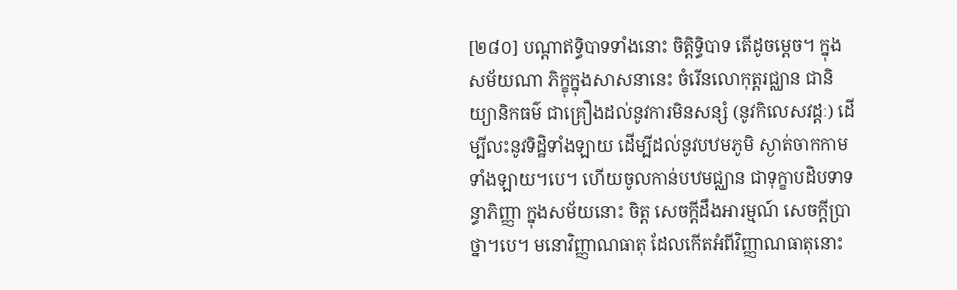[២៨០] បណ្តាឥទ្ធិបាទទាំងនោះ ចិត្តិទ្ធិបាទ តើដូចម្តេច។ ក្នុងសម័យណា ភិក្ខុក្នុងសាសនានេះ ចំរើនលោកុត្តរជ្ឈាន ជានិយ្យានិកធម៌ ជាគ្រឿងដល់នូវការមិនសន្សំ (នូវកិលេសវដ្តៈ) ដើម្បីលះនូវទិដ្ឋិទាំងឡាយ ដើម្បីដល់នូវបឋមភូមិ ស្ងាត់ចាកកាមទាំងឡាយ។បេ។ ហើយចូលកាន់បឋមជ្ឈាន ជាទុក្ខាបដិបទាទន្ធាភិញ្ញា ក្នុងសម័យនោះ ចិត្ត សេចក្តីដឹងអារម្មណ៍ សេចក្តីប្រាថ្នា។បេ។ មនោវិញ្ញាណធាតុ ដែលកើតអំពីវិញ្ញាណធាតុនោះ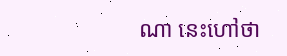ណា នេះហៅថា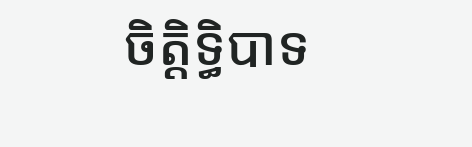ចិត្តិទ្ធិបាទ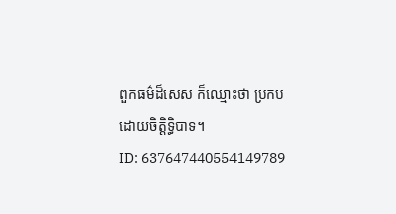ពួកធម៌ដ៏សេស ក៏ឈ្មោះថា ប្រកបដោយចិត្តិទ្ធិបាទ។
ID: 637647440554149789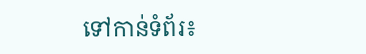ទៅកាន់ទំព័រ៖